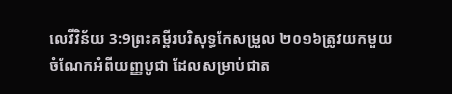លេវីវិន័យ 3:9ព្រះគម្ពីរបរិសុទ្ធកែសម្រួល ២០១៦ត្រូវយកមួយចំណែកអំពីយញ្ញបូជា ដែលសម្រាប់ជាត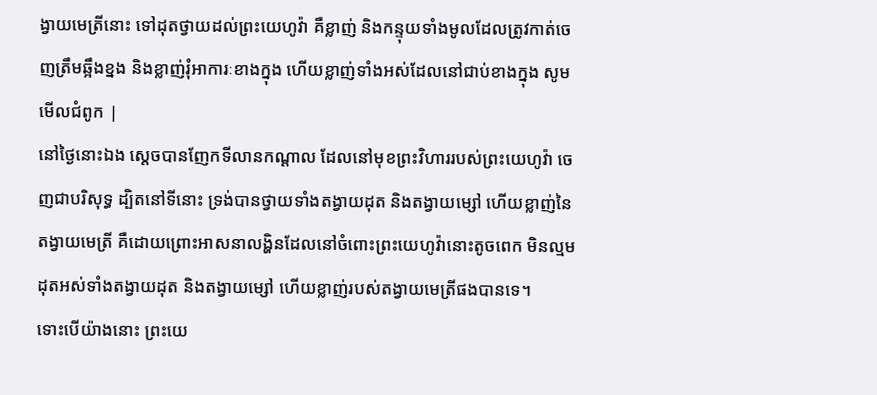ង្វាយមេត្រីនោះ ទៅដុតថ្វាយដល់ព្រះយេហូវ៉ា គឺខ្លាញ់ និងកន្ទុយទាំងមូលដែលត្រូវកាត់ចេញត្រឹមឆ្អឹងខ្នង និងខ្លាញ់រុំអាការៈខាងក្នុង ហើយខ្លាញ់ទាំងអស់ដែលនៅជាប់ខាងក្នុង សូមមើលជំពូក |
នៅថ្ងៃនោះឯង ស្តេចបានញែកទីលានកណ្ដាល ដែលនៅមុខព្រះវិហាររបស់ព្រះយេហូវ៉ា ចេញជាបរិសុទ្ធ ដ្បិតនៅទីនោះ ទ្រង់បានថ្វាយទាំងតង្វាយដុត និងតង្វាយម្សៅ ហើយខ្លាញ់នៃតង្វាយមេត្រី គឺដោយព្រោះអាសនាលង្ហិនដែលនៅចំពោះព្រះយេហូវ៉ានោះតូចពេក មិនល្មមដុតអស់ទាំងតង្វាយដុត និងតង្វាយម្សៅ ហើយខ្លាញ់របស់តង្វាយមេត្រីផងបានទេ។
ទោះបើយ៉ាងនោះ ព្រះយេ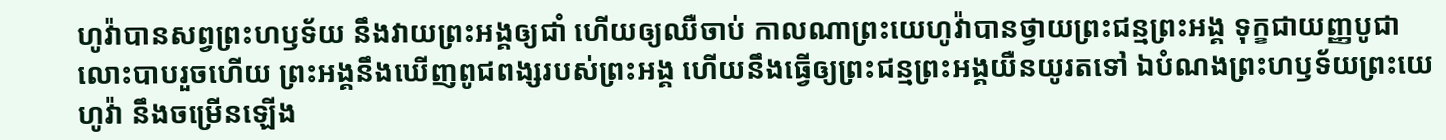ហូវ៉ាបានសព្វព្រះហឫទ័យ នឹងវាយព្រះអង្គឲ្យជាំ ហើយឲ្យឈឺចាប់ កាលណាព្រះយេហូវ៉ាបានថ្វាយព្រះជន្មព្រះអង្គ ទុក្ខជាយញ្ញបូជាលោះបាបរួចហើយ ព្រះអង្គនឹងឃើញពូជពង្សរបស់ព្រះអង្គ ហើយនឹងធ្វើឲ្យព្រះជន្មព្រះអង្គយឺនយូរតទៅ ឯបំណងព្រះហឫទ័យព្រះយេហូវ៉ា នឹងចម្រើនឡើង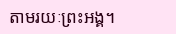តាមរយៈព្រះអង្គ។